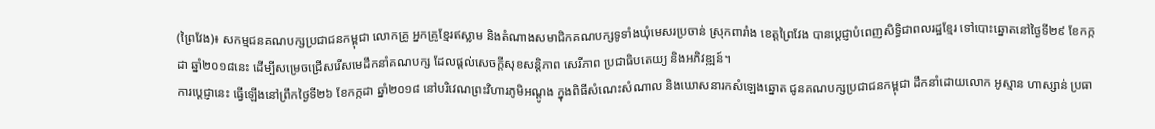(ព្រៃវែង)៖ សកម្មជនគណបក្សប្រជាជនកម្ពុជា លោកគ្រូ អ្នកគ្រូខ្មែរឥស្លាម និងតំណាងសមាជិកគណបក្សទូទាំងឃុំមេសរប្រចាន់ ស្រុកពារាំង ខេត្តព្រៃវែង បានប្តេជ្ញាបំពេញសិទ្ធិជាពលរដ្ឋខ្មែរ ទៅបោះឆ្នោតនៅថ្ងៃទី២៩ ខែកក្កដា ឆ្នាំ២០១៨នេះ ដើម្បីសម្រេចជ្រើសរើសមេដឹកនាំគណបក្ស ដែលផ្តល់សេចក្តីសុខសន្តិភាព សេរីភាព ប្រជាធិបតេយ្យ និងអភិវឌ្ឍន៍។
ការប្តេជ្ញានេះ ធ្វើឡើងនៅព្រឹកថ្ងៃទី២៦ ខែកក្កដា ឆ្នាំ២០១៨ នៅបរិវេណព្រះវិហារភូមិអណ្តូង ក្នុងពិធីសំណេះសំណាល និងឃោសនារកសំឡេងឆ្នោត ជូនគណបក្សប្រជាជនកម្ពុជា ដឹកនាំដោយលោក អូស្មាន ហាស្សាន់ ប្រធា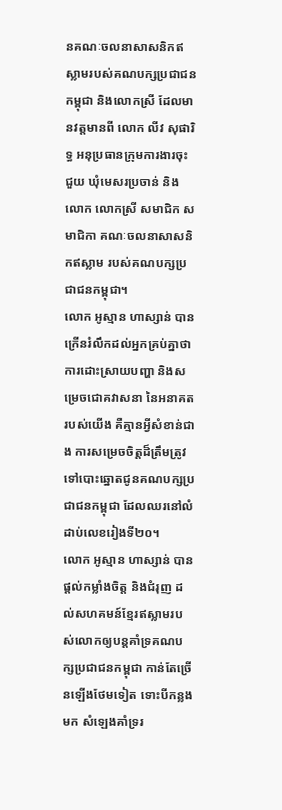នគណៈចលនាសាសនិកឥស្លាមរបស់គណបក្សប្រជាជនកម្ពុជា និងលោកស្រី ដែលមានវត្តមានពី លោក លីវ សុផារិទ្ធ អនុប្រធានក្រុមការងារចុះជួយ ឃុំមេសរប្រចាន់ និងលោក លោកស្រី សមាជិក សមាជិកា គណៈចលនាសាសនិកឥស្លាម របស់គណបក្សប្រជាជនកម្ពុជា។
លោក អូស្មាន ហាស្សាន់ បានក្រើនរំលឹកដល់អ្នកគ្រប់គ្នាថា ការដោះស្រាយបញ្ហា និងសម្រេចជោគវាសនា នៃអនាគតរបស់យើង គឺគ្មានអ្វីសំខាន់ជាង ការសម្រេចចិត្តដ៏ត្រឹមត្រូវ ទៅបោះឆ្នោតជូនគណបក្សប្រជាជនកម្ពុជា ដែលឈរនៅលំដាប់លេខរៀងទី២០។
លោក អូស្មាន ហាស្សាន់ បានផ្តល់កម្លាំងចិត្ត និងជំរុញ ដល់សហគមន៍ខ្មែរឥស្លាមរបស់លោកឲ្យបន្តគាំទ្រគណបក្សប្រជាជនកម្ពុជា កាន់តែច្រើនឡើងថែមទៀត ទោះបីកន្លងមក សំឡេងគាំទ្ររ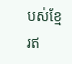បស់ខ្មែរឥ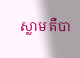ស្លាម គឺបា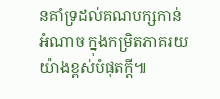នគាំទ្រដល់គណបក្សកាន់អំណាច ក្នុងកម្រិតភាគរយយ៉ាងខ្ពស់បំផុតក្តី៕